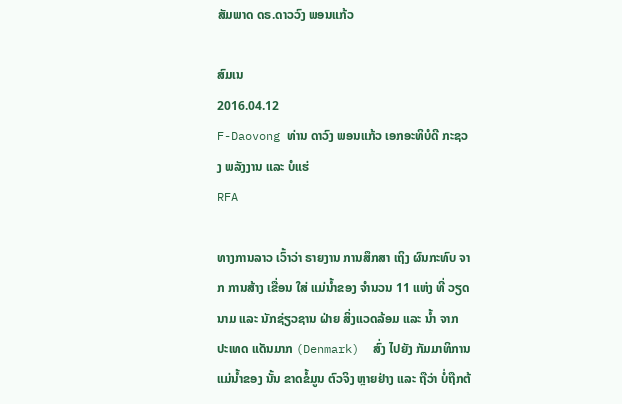ສັມພາດ ດຣ.ດາວວົງ ພອນແກ້ວ

ສົມເນ
2016.04.12
F-Daovong ທ່ານ ດາວົງ ພອນແກ້ວ ເອກອະທິບໍດີ ກະຊວງ ພລັງງານ ແລະ ບໍແຮ່
RFA

ທາງການລາວ ເວົ້າວ່າ ຣາຍງານ ການສຶກສາ ເຖິງ ຜົນກະທົບ ຈາກ ການສ້າງ ເຂື່ອນ ໃສ່ ແມ່ນໍ້າຂອງ ຈໍານວນ 11 ແຫ່ງ ທີ່ ວຽດນາມ ແລະ ນັກຊ່ຽວຊານ ຝ່າຍ ສິ່ງແວດລ້ອມ ແລະ ນໍ້າ ຈາກ ປະເທດ ແດັນມາກ (Denmark)  ສົ່ງ ໄປຍັງ ກັມມາທິການ ແມ່ນໍ້າຂອງ ນັ້ນ ຂາດຂໍ້ມູນ ຕົວຈິງ ຫຼາຍຢ່າງ ແລະ ຖືວ່າ ບໍ່ຖືກຕ້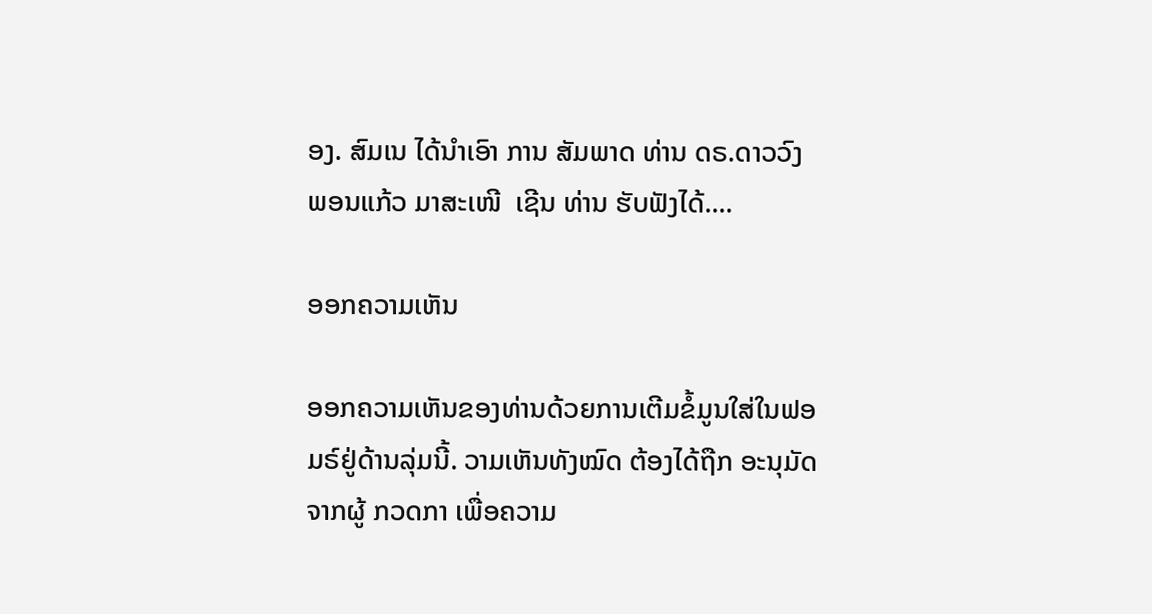ອງ. ສົມເນ ໄດ້ນໍາເອົາ ການ ສັມພາດ ທ່ານ ດຣ.ດາວວົງ ພອນແກ້ວ ມາສະເໜີ  ເຊີນ ທ່ານ ຮັບຟັງໄດ້....

ອອກຄວາມເຫັນ

ອອກຄວາມເຫັນຂອງທ່ານດ້ວຍການເຕີມຂໍ້ມູນໃສ່ໃນຟອມຣ໌ຢູ່ດ້ານລຸ່ມນີ້. ວາມເຫັນທັງໝົດ ຕ້ອງໄດ້ຖືກ ອະນຸມັດ ຈາກຜູ້ ກວດກາ ເພື່ອຄວາມ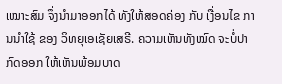ເໝາະສົມ ຈຶ່ງນໍາມາອອກໄດ້ ທັງໃຫ້ສອດຄ່ອງ ກັບ ເງື່ອນໄຂ ການນຳໃຊ້ ຂອງ ວິທຍຸເອເຊັຍເສຣີ. ຄວາມເຫັນທັງໝົດ ຈະບໍ່ປາກົດອອກ ໃຫ້ເຫັນພ້ອມບາດ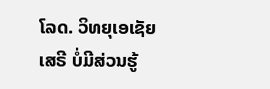ໂລດ. ວິທຍຸເອເຊັຍເສຣີ ບໍ່ມີສ່ວນຮູ້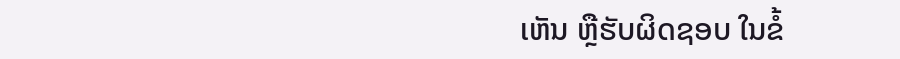ເຫັນ ຫຼືຮັບຜິດຊອບ ໃນຂໍ້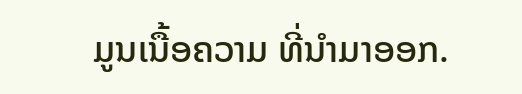ມູນເນື້ອຄວາມ ທີ່ນໍາມາອອກ.